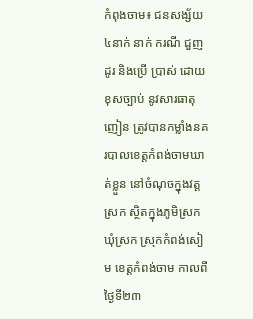កំពុងចាម៖ ជនសង្ស័យ៤នាក់ នាក់ ករណី ជួញដូរ និងប្រើ ប្រាស់ ដោយ ខុសច្បាប់ នូវសារធាតុញៀន ត្រូវបានកម្លាំងនគរបាលខេត្តកំពង់ចាមឃាត់ខ្លួន នៅចំណុចក្នុងវត្តស្រក ស្ថិតក្នុងភូមិស្រក ឃុំស្រក ស្រុកកំពង់សៀម ខេត្តកំពង់ចាម កាលពីថ្ងៃទី២៣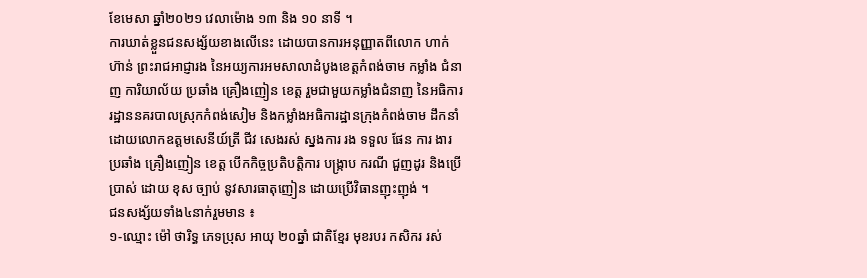ខែមេសា ឆ្នាំ២០២១ វេលាម៉ោង ១៣ និង ១០ នាទី ។
ការឃាត់ខ្លួនជនសង្ស័យខាងលើនេះ ដោយបានការអនុញ្ញាតពីលោក ហាក់ ហ៊ាន់ ព្រះរាជអាជ្ញារង នៃអយ្យការអមសាលាដំបូងខេត្តកំពង់ចាម កម្លាំង ជំនាញ ការិយាល័យ ប្រឆាំង គ្រឿងញៀន ខេត្ត រួមជាមួយកម្លាំងជំនាញ នៃអធិការរដ្ឋាននគរបាលស្រុកកំពង់សៀម និងកម្លាំងអធិការដ្ឋានក្រុងកំពង់ចាម ដឹកនាំដោយលោកឧត្តមសេនីយ៍ត្រី ជីវ សេងរស់ ស្នងការ រង ទទួល ផែន ការ ងារ ប្រឆាំង គ្រឿងញៀន ខេត្ត បើកកិច្ចប្រតិបត្តិការ បង្ក្រាប ករណី ជួញដូរ និងប្រើ ប្រាស់ ដោយ ខុស ច្បាប់ នូវសារធាតុញៀន ដោយប្រើវិធានញុះញុង់ ។
ជនសង្ស័យទាំង៤នាក់រួមមាន ៖
១-ឈ្មោះ ម៉ៅ ថារិទ្ធ ភេទប្រុស អាយុ ២០ឆ្នាំ ជាតិខ្មែរ មុខរបរ កសិករ រស់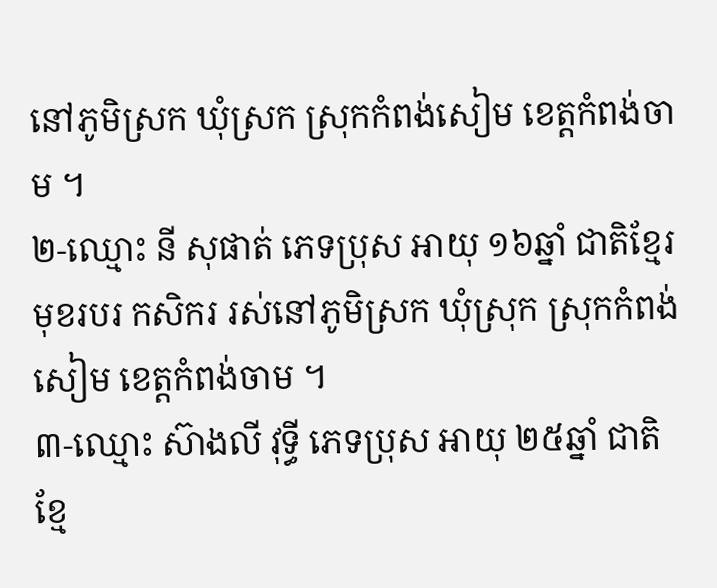នៅភូមិស្រក ឃុំស្រក ស្រុកកំពង់សៀម ខេត្តកំពង់ចាម ។
២-ឈ្មោះ នី សុផាត់ ភេទប្រុស អាយុ ១៦ឆ្នាំ ជាតិខ្មែរ មុខរបរ កសិករ រស់នៅភូមិស្រក ឃុំស្រុក ស្រុកកំពង់សៀម ខេត្តកំពង់ចាម ។
៣-ឈ្មោះ ស៊ាងលី វុទ្ធី ភេទប្រុស អាយុ ២៥ឆ្នាំ ជាតិខ្មែ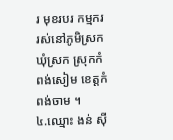រ មុខរបរ កម្មករ រស់នៅភូមិស្រក ឃុំស្រក ស្រុកកំពង់សៀម ខេត្តកំពង់ចាម ។
៤.ឈ្មោះ ងន់ សុី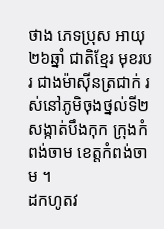ថាង ភេទប្រុស អាយុ ២៦ឆ្នាំ ជាតិខ្មែរ មុខរបរ ជាងម៉ាសុីនត្រជាក់ រស់នៅភូមិចុងថ្នល់ទី២ សង្កាត់បឹងកុក ក្រុងកំពង់ចាម ខេត្តកំពង់ចាម ។
ដកហូតវ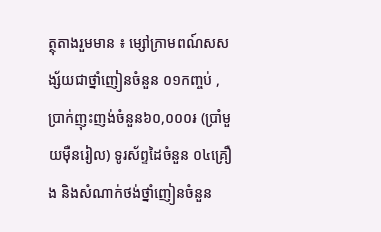ត្ថុតាងរួមមាន ៖ ម្សៅក្រាមពណ៍សសង្ស័យជាថ្នាំញៀនចំនួន ០១កញ្ចប់ ,ប្រាក់ញុះញង់ចំនួន៦០,០០០៛ (ប្រាំមួយម៉ឺនរៀល) ទូរស័ព្ទដៃចំនួន ០៤គ្រឿង និងសំណាក់ថង់ថ្នាំញៀនចំនួន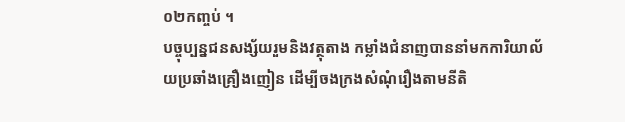០២កញ្ចប់ ។
បច្ចុប្បន្នជនសង្ស័យរួមនិងវត្ថុតាង កម្លាំងជំនាញបាននាំមកការិយាល័យប្រឆាំងគ្រឿងញៀន ដើម្បីចងក្រងសំណុំរឿងតាមនីតិ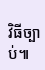វិធីច្បាប់៕